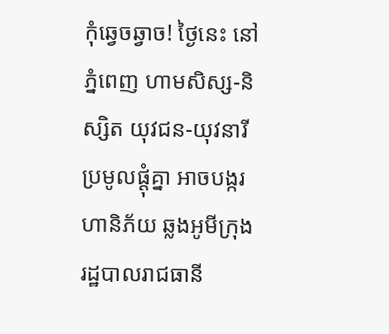កុំឆ្វេចឆ្វាច! ថ្ងៃនេះ នៅភ្នំពេញ ហាមសិស្ស-និស្សិត យុវជន-យុវនារី ប្រមូលផ្ដុំគ្នា អាចបង្ករហានិភ័យ ឆ្លងអូមីក្រុង
រដ្ឋបាលរាជធានី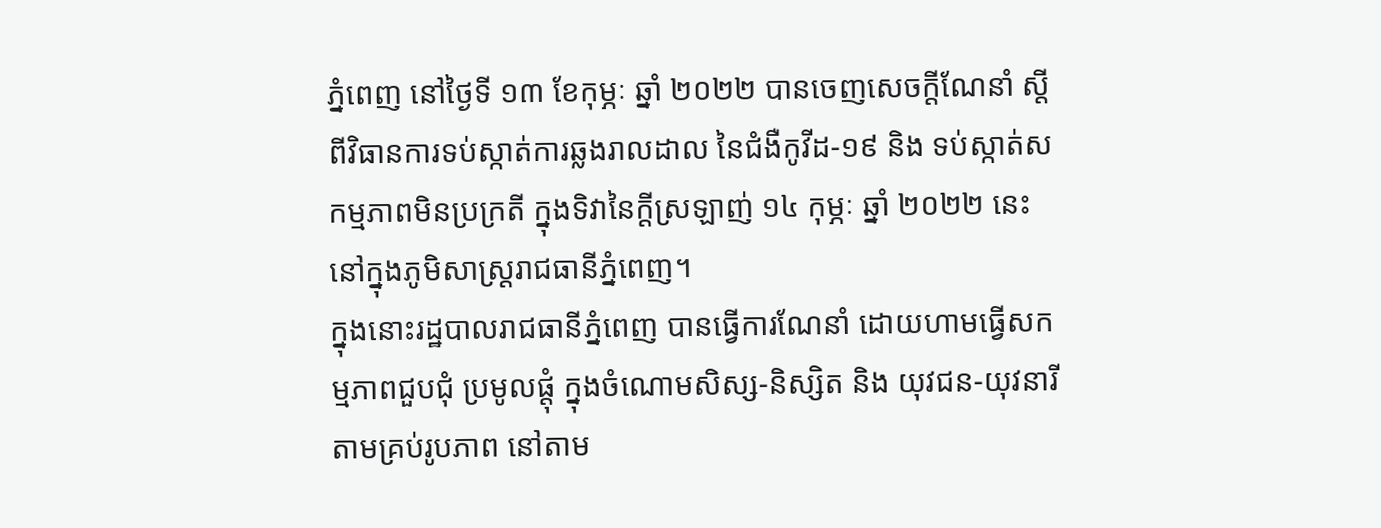ភ្នំពេញ នៅថ្ងៃទី ១៣ ខែកុម្ភៈ ឆ្នាំ ២០២២ បានចេញសេចក្ដីណែនាំ ស្ដីពីវិធានការទប់ស្កាត់ការឆ្លងរាលដាល នៃជំងឺកូវីដ-១៩ និង ទប់ស្កាត់សកម្មភាពមិនប្រក្រតី ក្នុងទិវានៃក្តីស្រឡាញ់ ១៤ កុម្ភៈ ឆ្នាំ ២០២២ នេះ នៅក្នុងភូមិសាស្រ្តរាជធានីភ្នំពេញ។
ក្នុងនោះរដ្ឋបាលរាជធានីភ្នំពេញ បានធ្វើការណែនាំ ដោយហាមធ្វើសកម្មភាពជួបជុំ ប្រមូលផ្តុំ ក្នុងចំណោមសិស្ស-និស្សិត និង យុវជន-យុវនារី តាមគ្រប់រូបភាព នៅតាម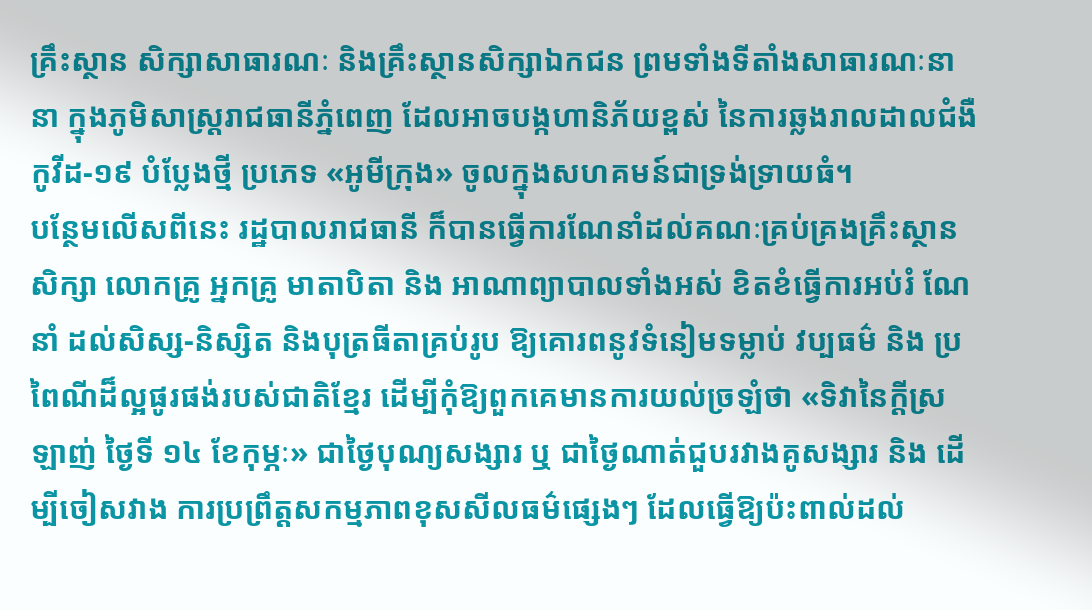គ្រឹះស្ថាន សិក្សាសាធារណៈ និងគ្រឹះស្ថានសិក្សាឯកជន ព្រមទាំងទីតាំងសាធារណៈនានា ក្នុងភូមិសាស្ត្ររាជធានីភ្នំពេញ ដែលអាចបង្កហានិភ័យខ្ពស់ នៃការឆ្លងរាលដាលជំងឺកូវីដ-១៩ បំប្លែងថ្មី ប្រភេទ «អូមីក្រុង» ចូលក្នុងសហគមន៍ជាទ្រង់ទ្រាយធំ។
បន្ថែមលើសពីនេះ រដ្ឋបាលរាជធានី ក៏បានធ្វើការណែនាំដល់គណៈគ្រប់គ្រងគ្រឹះស្ថានសិក្សា លោកគ្រូ អ្នកគ្រូ មាតាបិតា និង អាណាព្យាបាលទាំងអស់ ខិតខំធ្វើការអប់រំ ណែនាំ ដល់សិស្ស-និស្សិត និងបុត្រធីតាគ្រប់រូប ឱ្យគោរពនូវទំនៀមទម្លាប់ វប្បធម៌ និង ប្រពៃណីដ៏ល្អផូរផង់របស់ជាតិខ្មែរ ដើម្បីកុំឱ្យពួកគេមានការយល់ច្រឡំថា «ទិវានៃក្តីស្រឡាញ់ ថ្ងៃទី ១៤ ខែកុម្ភៈ» ជាថ្ងៃបុណ្យសង្សារ ឬ ជាថ្ងៃណាត់ជួបរវាងគូសង្សារ និង ដើម្បីចៀសវាង ការប្រព្រឹត្តសកម្មភាពខុសសីលធម៌ផ្សេងៗ ដែលធ្វើឱ្យប៉ះពាល់ដល់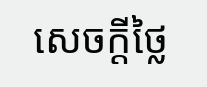សេចក្ដីថ្លៃ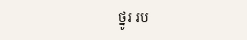ថ្នូរ រប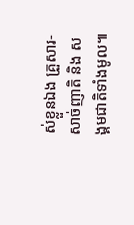ស់ខ្លួនឯង គ្រួសារ-សាច់ញាតិ និង សង្គមជាតិទាំងមូល៕